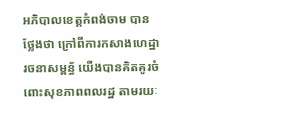អភិបាលខេត្តកំពង់ចាម បានថ្លែងថា ក្រៅពីការកសាងហេដ្ឋារចនាសម្ពន្ធ័ យេីងបានគិតគូរចំពោះសុខភាពពលរដ្ឋ តាមរយៈ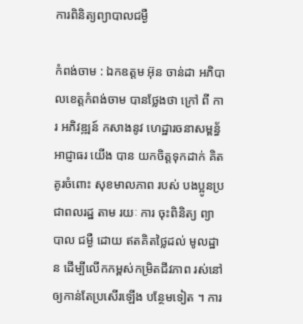ការពិនិត្យព្យាបាលជម្ងឺ

កំពង់ចាម : ឯកឧត្ដម អ៊ុន ចាន់ដា អភិបាលខេត្តកំពង់ចាម បានថ្លែងថា ក្រៅ ពី ការ អភិវឌ្ឍន៍ កសាងនូវ ហេដ្ឋារចនាសម្ពន្ធ័ អាជ្ញាធរ យើង បាន យកចិត្តទុកដាក់ គិតគូរចំពោះ សុខមាលភាព របស់ បងប្អូនប្រជាពលរដ្ឋ តាម រយៈ ការ ចុះពិនិត្យ ព្យាបាល ជម្ងឺ ដោយ ឥតគិតថ្លៃដល់ មូលដ្ឋាន ដើម្បីលើកកម្ពស់កម្រិតជីវភាព រស់នៅ ឲ្យកាន់តែប្រសើរឡើង បន្ថែមទៀត ។ ការ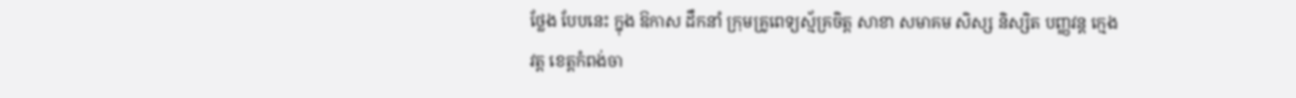ថ្លែង បែបនេះ ក្នុង ឱកាស ដឹកនាំ ក្រុមគ្រូពេទ្យស្ម័គ្រចិត្ត សាខា សមាគម សិស្ស និស្សិត បញ្ញវន្ត ក្មេង វត្ត ខេត្តកំពង់ចា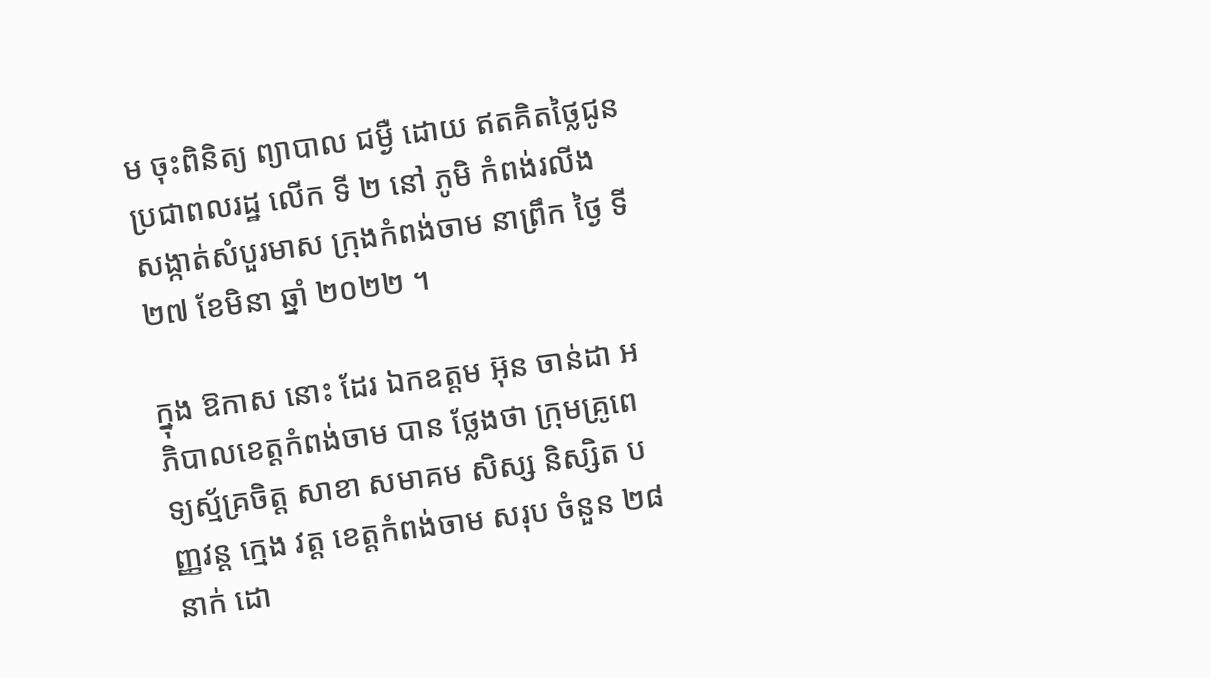ម ចុះពិនិត្យ ព្យាបាល ជម្ងឺ ដោយ ឥតគិតថ្លៃជូនប្រជាពលរដ្ឋ លេីក ទី ២ នៅ ភូមិ កំពង់រលីង សង្កាត់សំបួរមាស ក្រុងកំពង់ចាម នាព្រឹក ថ្ងៃ ទី ២៧ ខែមិនា ឆ្នាំ ២០២២ ។

ក្នុង ឱកាស នោះ ដែរ ឯកឧត្តម អ៊ុន ចាន់ដា អភិបាលខេត្តកំពង់ចាម បាន ថ្លែងថា ក្រុមគ្រូពេទ្យស្ម័គ្រចិត្ត សាខា សមាគម សិស្ស និស្សិត បញ្ញវន្ត ក្មេង វត្ត ខេត្តកំពង់ចាម សរុប ចំនួន ២៨នាក់ ដោ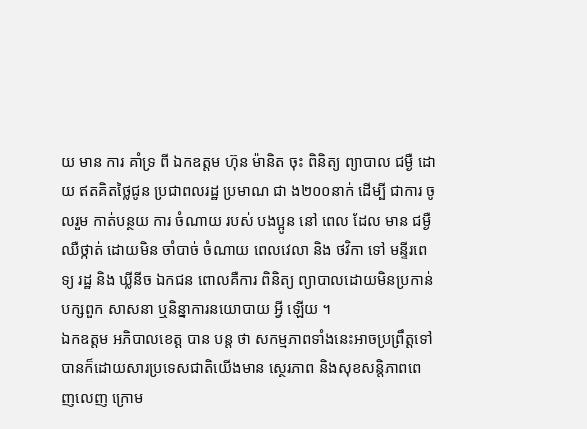យ មាន ការ គាំទ្រ ពី ឯកឧត្តម ហ៊ុន ម៉ានិត ចុះ ពិនិត្យ ព្យាបាល ជម្ងឺ ដោយ ឥតគិតថ្លៃជូន ប្រជាពលរដ្ឋ ប្រមាណ ជា ង២០០នាក់ ដេីម្បី ជាការ ចូលរួម កាត់បន្ថយ ការ ចំណាយ របស់ បងប្អូន នៅ ពេល ដែល មាន ជម្ងឺ ឈឺថ្កាត់ ដោយមិន ចាំបាច់ ចំណាយ ពេលវេលា និង ថវិកា ទៅ មន្ទីរពេទ្យ រដ្ឋ និង ឃ្លីនីច ឯកជន ពោលគឺការ ពិនិត្យ ព្យាបាលដោយមិនប្រកាន់បក្សពួក សាសនា ឬនិន្នាការនយោបាយ អ្វី ឡេីយ ។
ឯកឧត្ដម អភិបាលខេត្ត បាន បន្ត ថា សកម្មភាពទាំងនេះអាចប្រព្រឹត្តទៅបានក៏ដោយសារប្រទេសជាតិយេីងមាន ស្ថេរភាព និងសុខសន្តិភាពពេញលេញ ក្រោម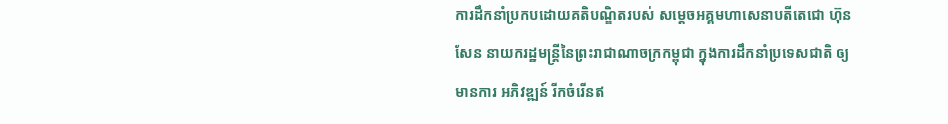ការដឹកនាំប្រកបដោយគតិបណ្ឌិតរបស់ សម្តេចអគ្គមហាសេនាបតីតេជោ ហ៊ុន សែន នាយករដ្ឋមន្ត្រីនៃព្រះរាជាណាចក្រកម្ពុជា ក្នុងការដឹកនាំប្រទេសជាតិ ឲ្យមានការ អភិវឌ្ឍន៍ រីកចំរើនឥ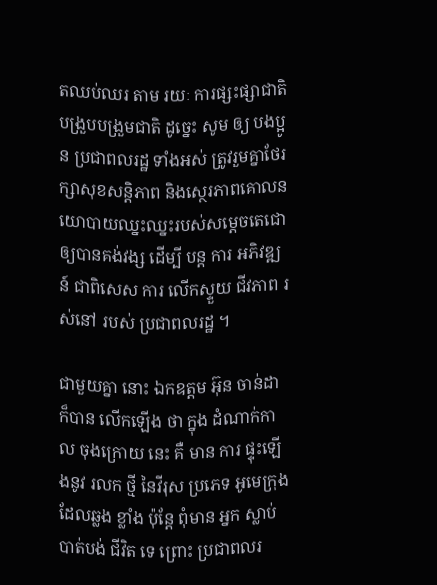តឈប់ឈរ តាម រយៈ ការផ្សះផ្សាជាតិបង្រួបបង្រួមជាតិ ដូច្នេះ សូម ឲ្យ បងប្អូន ប្រជាពលរដ្ឋ ទាំងអស់ ត្រូវរួមគ្នាថែរក្សាសុខសន្តិភាព និងស្ថេរភាពគោលនយោបាយឈ្នះឈ្នះរបស់សម្តេចតេជោឲ្យបានគង់វង្ស ដេីម្បី បន្ត ការ អភិវឌ្ឍន៍ ជាពិសេស ការ លើកស្ទួយ ជីវភាព រស់នៅ របស់ ប្រជាពលរដ្ឋ ។

ជាមួយគ្នា នោះ ឯកឧត្តម អ៊ុន ចាន់ដា ក៏បាន លេីកឡេីង ថា ក្នុង ដំណាក់កាល ចុងក្រោយ នេះ គឺ មាន ការ ផ្ទុះឡេីងនូវ រលក ថ្មី នៃវីរុស ប្រភេទ អូមេក្រុង ដែលឆ្លង ខ្លាំង ប៉ុន្តែ ពុំមាន អ្នក ស្លាប់ បាត់បង់ ជីវិត ទេ ព្រោះ ប្រជាពលរ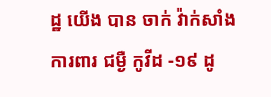ដ្ឋ យើង បាន ចាក់ វ៉ាក់សាំង ការពារ ជម្ងឺ កូវីដ -១៩ ដូ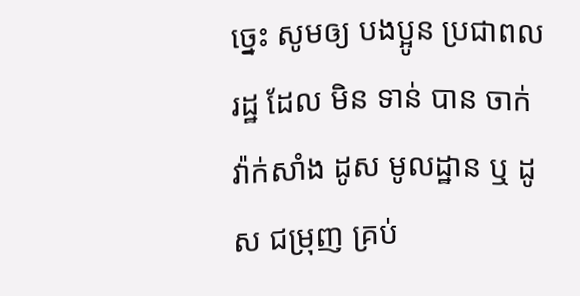ច្នេះ សូមឲ្យ បងប្អូន ប្រជាពលរដ្ឋ ដែល មិន ទាន់ បាន ចាក់ វ៉ាក់សាំង ដូស មូលដ្ឋាន ឬ ដូស ជម្រុញ គ្រប់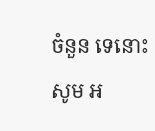ចំនួន ទេនោះ សូម អ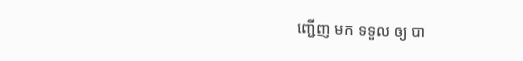ញ្ជើញ មក ទទួល ឲ្យ បា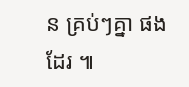ន គ្រប់ៗគ្នា ផងដែរ ៕